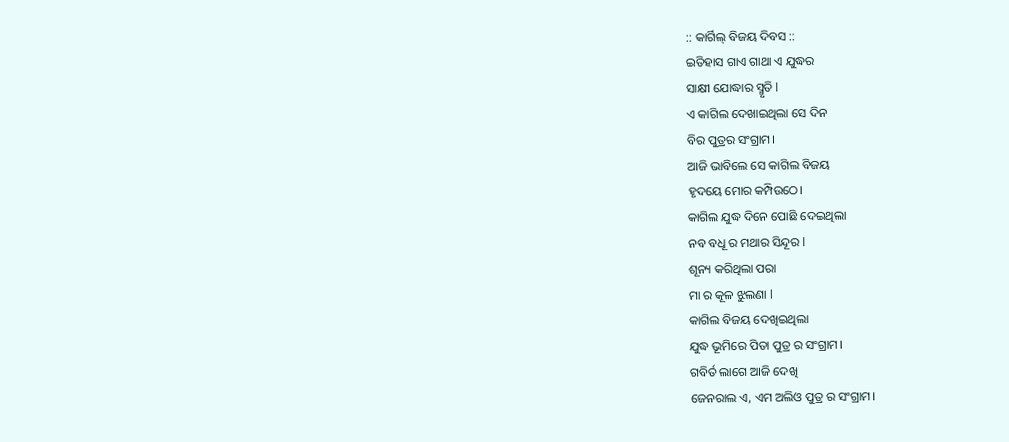:: କାର୍ଗିଲ୍ ବିଜୟ ଦିବସ ::
ଇତିହାସ ଗାଏ ଗାଥା ଏ ଯୁଦ୍ଧର
ସାକ୍ଷୀ ଯୋଦ୍ଧାର ସ୍ମୃତି l
ଏ କାଗିଲ ଦେଖାଇଥିଲା ସେ ଦିନ
ବିର ପୁତ୍ରର ସଂଗ୍ରାମ।
ଆଜି ଭାବିଲେ ସେ କାଗିଲ ବିଜୟ
ହୃଦୟେ ମୋର କମ୍ପିଉଠେ।
କାଗିଲ ଯୁଦ୍ଧ ଦିନେ ପୋଛି ଦେଇଥିଲା
ନବ ବଧୂ ର ମଥାର ସିନ୍ଦୂର l
ଶୂନ୍ୟ କରିଥିଲା ପରା
ମା ର କୂଳ ଝୁଲଣା l
କାଗିଲ ବିଜୟ ଦେଖିଇଥିଲା
ଯୁଦ୍ଧ ଭୂମିରେ ପିତା ପୁତ୍ର ର ସଂଗ୍ରାମ।
ଗବିର୍ତ ଲାଗେ ଆଜି ଦେଖି
ଜେନରାଲ ଏ, ଏମ ଅଲିଓ ପୁତ୍ର ର ସଂଗ୍ରାମ।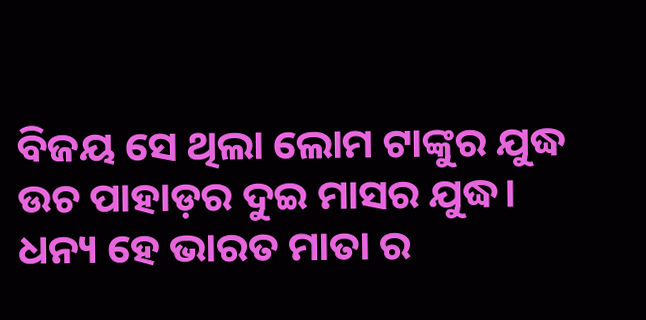ବିଜୟ ସେ ଥିଲା ଲୋମ ଟାଙ୍କୁର ଯୁଦ୍ଧ
ଉଚ ପାହାଡ଼ର ଦୁଇ ମାସର ଯୁଦ୍ଧ।
ଧନ୍ୟ ହେ ଭାରତ ମାତା ର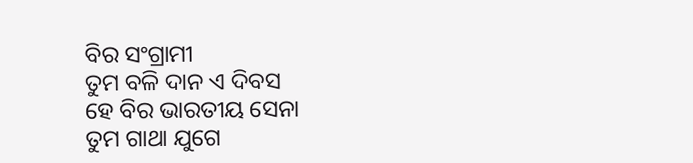ବିର ସଂଗ୍ରାମୀ
ତୁମ ବଳି ଦାନ ଏ ଦିବସ
ହେ ବିର ଭାରତୀୟ ସେନା
ତୁମ ଗାଥା ଯୁଗେ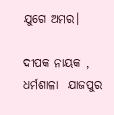ଯୁଗେ ଅମର।

ଦୀପକ ନାୟକ , ଧର୍ମଶାଳା  ଯାଜପୁର